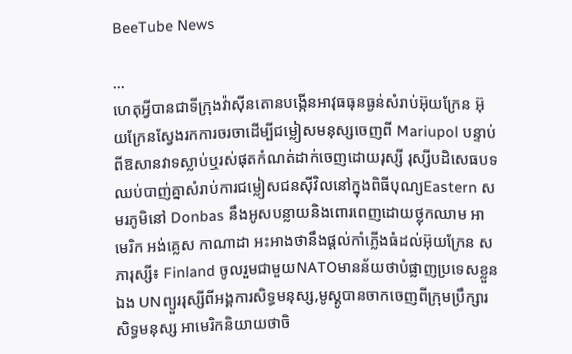BeeTube News

...
ហេតុអ្វីបានជាទីក្រុងវ៉ាស៊ីនតោនបង្កើនអាវុធធុនធ្ងន់សំរាប់អ៊ុយក្រែន អ៊ុយក្រែនស្វែងរកការចរចាដើម្បីជម្លៀសមនុស្សចេញពី Mariupol បន្ទាប់ពីឱសានវាទស្លាប់ឬរស់ផុតកំណត់ដាក់ចេញដោយរុស្សី រុស្សីបដិសេធបទឈប់បាញ់គ្នាសំរាប់ការជម្លៀសជនស៊ីវិលនៅក្នុងពិធីបុណ្យEastern សមរភូមិនៅ Donbas នឹងអូសបន្លាយនិងពោរពេញដោយថ្លុកឈាម អាមេរិក អង់គ្លេស កាណាដា អះអាងថានឹងផ្តល់កាំភ្លើងធំដល់អ៊ុយក្រែន សភារុស្សី៖ Finland ចូលរួមជាមួយNATOមានន័យថាបំផ្លាញប្រទេសខ្លួនឯង UNព្យួររុស្សីពីអង្គការសិទ្ធមនុស្ស,មូស្គូបានចាកចេញពីក្រុមប្រឹក្សារសិទ្ធមនុស្ស អាមេរិកនិយាយថាចិ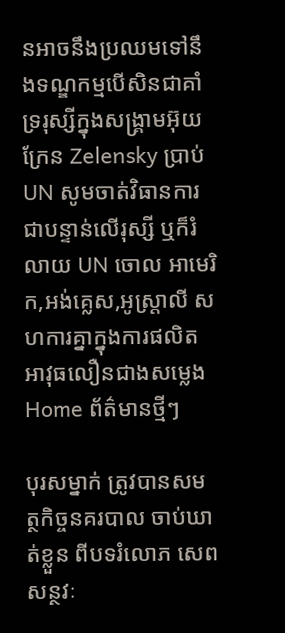នអាចនឹងប្រឈមទៅនឹងទណ្ឌកម្មបើសិនជាគាំទ្ររុស្សីក្នុងសង្រ្គាមអ៊ុយក្រែន Zelensky ប្រាប់ UN សូមចាត់វិធានការជាបន្ទាន់លើរុស្សី ឬក៏រំលាយ UN ចោល អាមេរិក,អង់គ្លេស,អូស្ត្រាលី សហការគ្នាក្នុងការផលិតអាវុធលឿនជាងសម្លេង
Home ព័ត៌មានថ្មីៗ

បុរសម្នាក់ ត្រូវបានសមត្ថកិច្ចនគរបាល ចាប់ឃាត់ខ្លួន ពីបទរំលោភ សេពសន្ថវៈ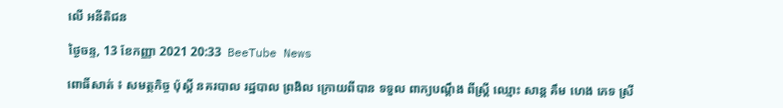លើ អនីតិជន

ថ្ងៃចន្ទ, 13 ខែកញ្ញា 2021 20:33  BeeTube News

ពោធិ៍សាត់ ៖ សមត្ថកិច្ច ប៉ុស្តិ៍ នគរបាល រដ្ឋបាល ព្រងិល ក្រោយពីបាន ទទួល ពាក្យបណ្ដឹង ពីស្ត្រី ឈ្មោះ សាន្ត គឹម ហេង ភេទ ស្រី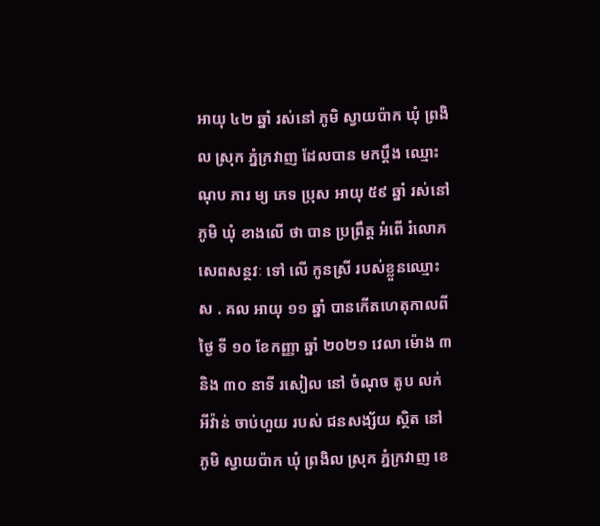អាយុ ៤២ ឆ្នាំ រស់នៅ ភូមិ ស្វាយប៉ាក ឃុំ ព្រងិល ស្រុក ភ្នំក្រវាញ ដែលបាន មកប្ដឹង ឈ្មោះ ណុប ភារ ម្យ ភេទ ប្រុស អាយុ ៥៩ ឆ្នាំ រស់នៅ ភូមិ ឃុំ ខាងលើ ថា បាន ប្រព្រឹត្ត អំពើ រំលោភ សេពសន្ថវៈ ទៅ លើ កូនស្រី របស់ខ្លួនឈ្មោះ ស . គល អាយុ ១១ ឆ្នាំ បានកើតហេតុកាលពី ថ្ងៃ ទី ១០ ខែកញ្ញា ឆ្នាំ ២០២១ វេលា ម៉ោង ៣ និង ៣០ នាទី រសៀល នៅ ចំណុច តូប លក់ អីវ៉ាន់ ចាប់ហួយ របស់ ជនសង្ស័យ ស្ថិត នៅ ភូមិ ស្វាយប៉ាក ឃុំ ព្រងិល ស្រុក ភ្នំក្រវាញ ខេ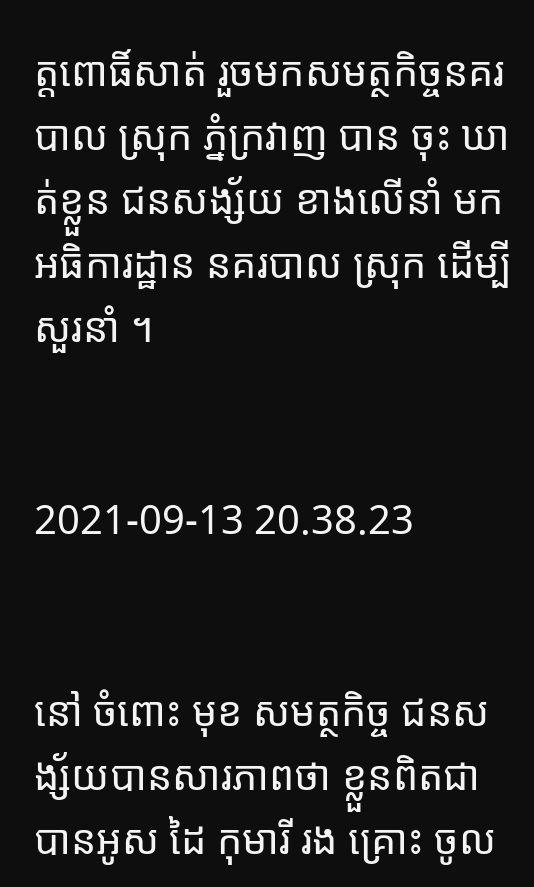ត្តពោធិ៍សាត់ រួចមកសមត្ថកិច្ចនគរបាល ស្រុក ភ្នំក្រវាញ បាន ចុះ ឃាត់ខ្លួន ជនសង្ស័យ ខាងលើនាំ មក អធិការដ្ឋាន នគរបាល ស្រុក ដើម្បីសួរនាំ ។


2021-09-13 20.38.23


នៅ ចំពោះ មុខ សមត្ថកិច្ច ជនសង្ស័យបានសារភាពថា ខ្លួនពិតជា បានអូស ដៃ កុមារី រង គ្រោះ ចូល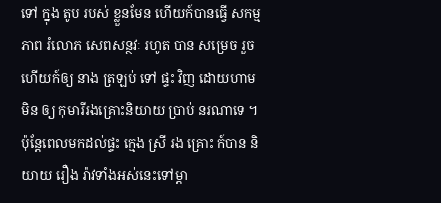ទៅ ក្នុង តូប របស់ ខ្លួនមែន ហើយក៍បានធ្វើ សកម្មភាព រំលោភ សេពសន្ថវៈ រហូត បាន សម្រេច រួច ហើយក៍ឲ្យ នាង ត្រឡប់ ទៅ ផ្ទះ វិញ ដោយហាម មិន ឲ្យ កុមារីរងគ្រោះនិយាយ ប្រាប់ នរណាទេ ។ ប៉ុន្តែពេលមកដល់ផ្ទះ ក្មេង ស្រី រង គ្រោះ ក៍បាន និយាយ រឿង រ៉ាវទាំងអស់នេះទៅម្តា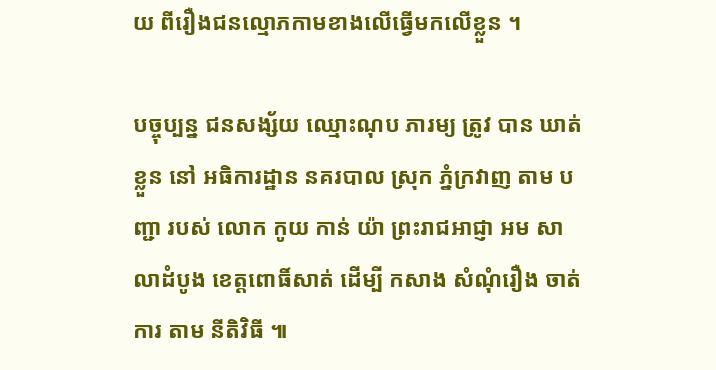យ ពីរឿងជនល្មោភកាមខាងលើធ្វើមកលើខ្លួន ។

បច្ចុប្បន្ន ជនសង្ស័យ ឈ្មោះណុប ភារម្យ ត្រូវ បាន ឃាត់ខ្លួន នៅ អធិការដ្ឋាន នគរបាល ស្រុក ភ្នំក្រវាញ តាម បញ្ជា របស់ លោក កូយ កាន់ យ៉ា ព្រះរាជអាជ្ញា អម សាលាដំបូង ខេត្តពោធិ៍សាត់ ដើម្បី កសាង សំណុំរឿង ចាត់ការ តាម នីតិវិធី ៕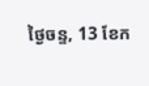ថ្ងៃចន្ទ, 13 ខែក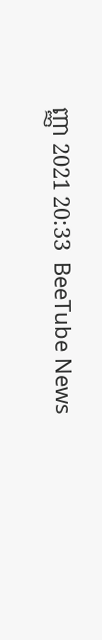ញ្ញា 2021 20:33  BeeTube News